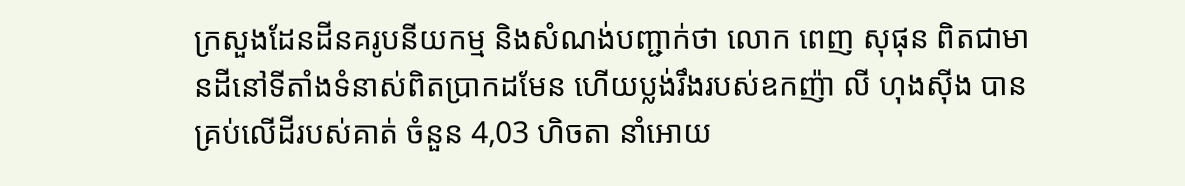ក្រសួងដែនដីនគរូបនីយកម្ម និងសំណង់បញ្ជាក់ថា លោក ពេញ សុផុន ពិតជាមានដីនៅទីតាំងទំនាស់ពិតប្រាកដមែន ហើយប្លង់រឹងរបស់ឧកញ៉ា លី ហុងស៊ីង បានគ្រប់លើដីរបស់គាត់ ចំនួន 4,03 ហិចតា នាំអោយ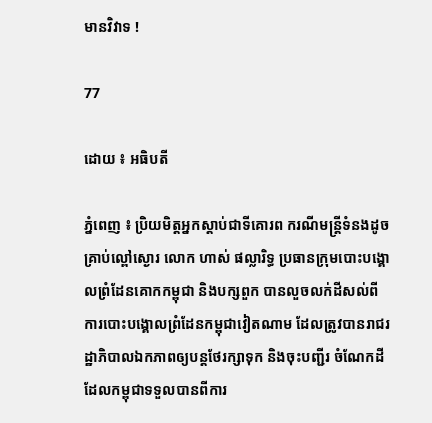មានវិវាទ !

77

ដោយ ៖ អធិបតី

ភ្នំពេញ ៖ ប្រិយមិត្តអ្នកស្តាប់ជាទីគោរព ករណីមន្រ្តីទំនងដូចគ្រាប់ល្ពៅស្ងោរ លោក ហាស់ ផល្លារិទ្ធ ប្រធានក្រុមបោះបង្គោលព្រំដែនគោកកម្ពុជា និងបក្សពួក បានលួចលក់ដីសល់ពីការបោះបង្គោលព្រំដែនកម្ពុជាវៀតណាម ដែលត្រូវបានរាជរដ្ឋាភិបាលឯកភាពឲ្យបន្តថែរក្សាទុក និងចុះបញ្ជីរ ចំណែកដីដែលកម្ពុជាទទួលបានពីការ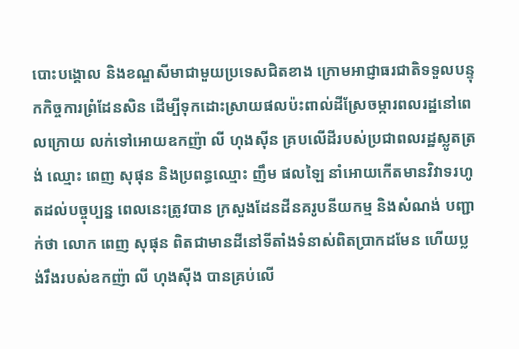បោះបង្គោល និងខណ្ឌសីមាជាមួយប្រទេសជិតខាង ក្រោមអាជ្ញាធរជាតិទទួលបន្ទុកកិច្ចការព្រំដែនសិន ដើម្បីទុកដោះស្រាយផលប៉ះពាល់ដីស្រែចម្ការពលរដ្ឋនៅពេលក្រោយ លក់ទៅអោយឧកញ៉ា លី ហុងស៊ីន គ្របលើដីរបស់ប្រជាពលរដ្ឋស្លូតត្រង់ ឈ្មោះ ពេញ សុផុន និងប្រពន្ធឈ្មោះ ញឹម ផលឡៃ នាំអោយកើតមានវិវាទរហូតដល់បច្ចុប្បន្ន ពេលនេះត្រូវបាន ក្រសួងដែនដីនគរូបនីយកម្ម និងសំណង់ បញ្ជាក់ថា លោក ពេញ សុផុន ពិតជាមានដីនៅទីតាំងទំនាស់ពិតប្រាកដមែន ហើយប្លង់រឹងរបស់ឧកញ៉ា លី ហុងស៊ីង បានគ្រប់លើ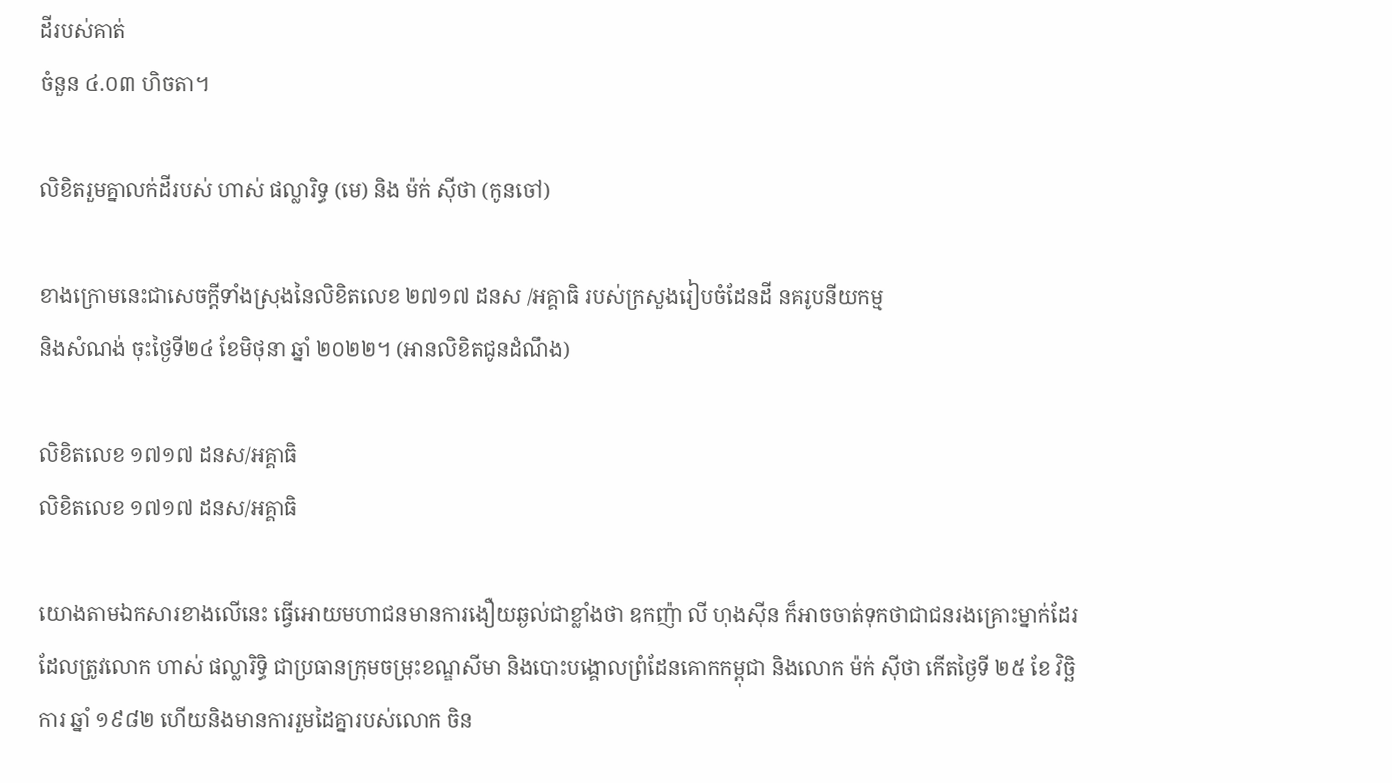ដីរបស់គាត់
ចំនួន ៤.០៣ ហិចតា។

លិខិតរួមគ្នាលក់ដីរបស់ ហាស់ ផល្លារិទ្ធ (មេ) និង ម៉ក់ ស៊ីថា (កូនចៅ)

ខាងក្រោមនេះជាសេចក្តីទាំងស្រុងនៃលិខិតលេខ ២៧១៧ ដនស /អគ្គាធិ របស់ក្រសួងរៀបចំដែនដី នគរូបនីយកម្ម
និងសំណង់ ចុះថ្ងៃទី២៤ ខែមិថុនា ឆ្នាំ ២០២២។ (អានលិខិតជូនដំណឹង)

លិខិតលេខ ១៧១៧ ដនស/អគ្គាធិ
លិខិតលេខ ១៧១៧ ដនស/អគ្គាធិ

យោងតាមឯកសារខាងលើនេះ ធ្វើអោយមហាជនមានការងឿយឆ្ងល់ជាខ្លាំងថា ឧកញ៉ា លី ហុងស៊ីន ក៏អាចចាត់ទុកថាជាជនរងគ្រោះម្នាក់ដែរ ដែលត្រូវលោក ហាស់ ផល្លារិទ្ធិ ជាប្រធានក្រុមចម្រុះខណ្ឌសីមា និងបោះបង្គោលព្រំដែនគោកកម្ពុជា និងលោក ម៉ក់ ស៊ីថា កើតថ្ងៃទី ២៥ ខែ វិច្ឆិការ ឆ្នាំ ១៩៨២ ហើយនិងមានការរួមដៃគ្នារបស់លោក ចិន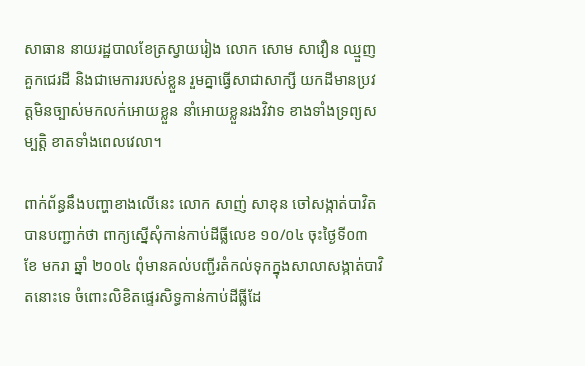សាធាន នាយរដ្ឋបាលខែត្រស្វាយរៀង លោក សោម សាវឿន ឈ្មួញគួកជេរដី និងជាមេការរបស់ខ្លួន រួមគ្នាធ្វើសាជាសាក្សី យកដីមានប្រវត្តមិនច្បាស់មកលក់អោយខ្លួន នាំអោយខ្លួនរងវិវាទ ខាងទាំងទ្រព្យសម្បត្តិ ខាតទាំងពេលវេលា។

ពាក់ព័ន្ធនឹងបញ្ហាខាងលើនេះ លោក សាញ់ សាខុន ចៅសង្កាត់បាវិតបានបញ្ជាក់ថា ពាក្យស្នើសុំកាន់កាប់ដីធ្លីលេខ ១០/០៤ ចុះថ្ងៃទី០៣ ខែ មករា ឆ្នាំ ២០០៤ ពុំមានគល់បញ្ជីរតំកល់ទុកក្នុងសាលាសង្កាត់បាវិតនោះទេ ចំពោះលិខិតផ្ទេរសិទ្ធកាន់កាប់ដីធ្លីដែ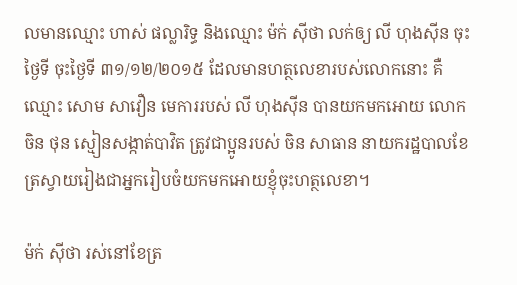លមានឈ្មោះ ហាស់ ផល្លារិទ្ធ និងឈ្មោះ ម៉ក់ ស៊ីថា លក់ឲ្យ លី ហុងស៊ីន ចុះថ្ងៃទី ចុះថ្ងៃទី ៣១/១២/២០១៥ ដែលមានហត្ថលេខារបស់លោកនោះ គឺឈ្មោះ សោម សាវឿន មេការរបស់ លី ហុងស៊ីន បានយកមកអោយ លោក ចិន ថុន ស្មៀនសង្កាត់បាវិត ត្រូវជាប្អូនរបស់ ចិន សាធាន នាយករដ្ឋបាលខែត្រស្វាយរៀងជាអ្នករៀបចំយកមកអោយខ្ញុំចុះហត្ថលេខា។

ម៉ក់ ស៊ីថា រស់នៅខែត្រ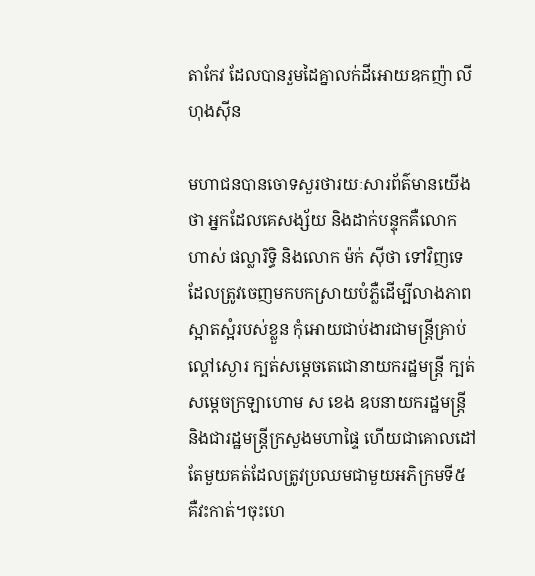តាកែវ ដែលបានរួមដៃគ្នាលក់ដីអោយឧកញ៉ា លី ហុងស៊ីន

មហាជនបានចោទសួរថារយៈសារព័ត៌មានយើងថា អ្នកដែលគេសង្ស័យ និងដាក់បន្ទុកគឺលោក ហាស់ ផល្លារិទ្ធិ និងលោក ម៉ក់ ស៊ីថា ទៅវិញទេដែលត្រូវចេញមកបកស្រាយបំភ្លឺដើម្បីលាងភាពស្អាតស្អំរបស់ខ្លួន កុំអោយជាប់ងារជាមន្រ្តីគ្រាប់ល្ពៅស្ងោរ ក្បត់សម្តេចតេជោនាយករដ្ឋមន្រ្តី ក្បត់សម្តេចក្រឡាហោម ស ខេង ឧបនាយករដ្ឋមន្រ្តី និងជារដ្ឋមន្រ្តីក្រសួងមហាផ្ទៃ ហើយជាគោលដៅតែមួយគត់ដែលត្រូវប្រឈមជាមួយអភិក្រមទី៥ គឺវះកាត់។ចុះហេ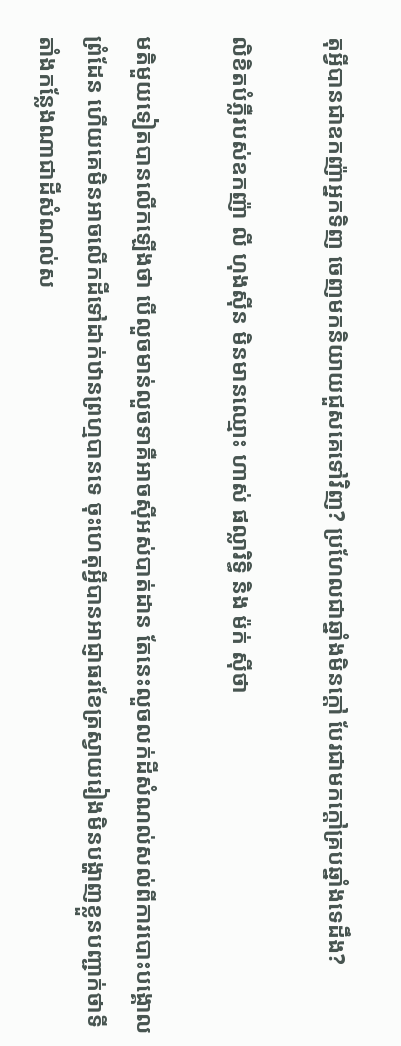តុអ្វីបានជាឧកញ៉ាអ្នកទិញ ចេញមកនិយាយជួសគេទៅវិញ? ប្រហែលជាឆ្នាំងមិនក្តៅ បែរជាមកក្តៅគ្របឆ្នាំងទេដឹង?

លិខិតបំភ្លឺរបស់ឧកញ៉ា លី ហុងស៊ីន មិនមានឈ្មោះ ហាស់ ផល្លារិទ្ធិ និង ម៉ក់ ស៊ីថា

មតិមួយទៀតបានលើកឡើងថា បើលួចមាន់លួចទាគឺអាចស៊ីអស់បាត់ដាន តែនេះលួចលក់ដីសំណល់សល់ពីការបោះបង្គោលព្រំដែន ហើយគេមិនអាចលើកដីទៅដាក់ឋានព្រហ្មបានទេ ចុះហេតុអ្វីបានអាជ្ញាធរខែត្រស្វាយរៀងមិនបង្ហាញខ្លួនបញ្ជាក់ថាទីតាំងកន្លែងណាជាដីសំណល់ស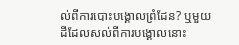ល់ពីការបោះបង្គោលព្រំដែន? ឬមួយដីដែលសល់ពីការបង្គោលនោះ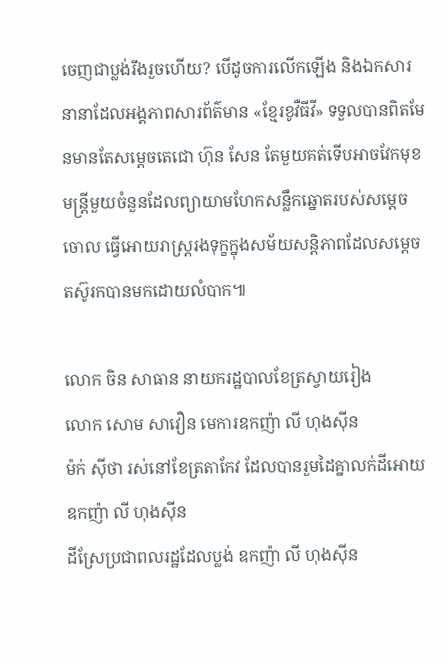ចេញជាប្លង់រឹងរួចហើយ? បើដូចការលើកឡើង និងឯកសារនានាដែលអង្គភាពសារព័ត៌មាន «ខ្មែរខូវឺធីវី» ទទួលបានពិតមែនមានតែសម្តេចតេជោ ហ៊ុន សែន តែមួយគត់ទើបអាចវែកមុខមន្រ្តីមួយចំនួនដែលព្យាយាមហែកសន្លឹកឆ្នោតរបស់សម្តេចចោល ធ្វើអោយរាស្រ្តរងទុក្ខក្នុងសម័យសន្តិភាពដែលសម្តេចតស៊ូរកបានមកដោយលំបាក៕

លោក ចិន សាធាន នាយករដ្ឋបាលខែត្រស្វាយរៀង
លោក សោម សាវឿន មេការឧកញ៉ា លី ហុងស៊ីន
ម៉ក់ ស៊ីថា រស់នៅខែត្រតាកែវ ដែលបានរួមដៃគ្នាលក់ដីអោយឧកញ៉ា លី ហុងស៊ីន
ដីស្រែប្រជាពលរដ្ឋដែលប្លង់ ឧកញ៉ា លី ហុងស៊ីន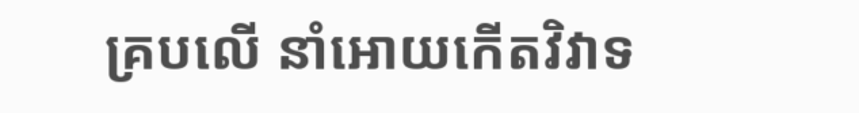គ្របលើ នាំអោយកើតវិវាទ